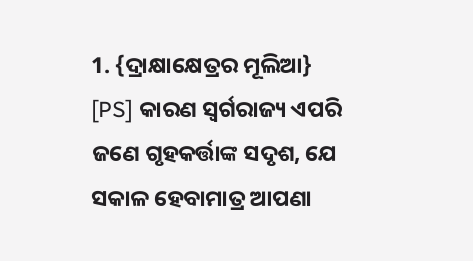1. {ଦ୍ରାକ୍ଷାକ୍ଷେତ୍ରର ମୂଲିଆ} [PS] କାରଣ ସ୍ୱର୍ଗରାଜ୍ୟ ଏପରି ଜଣେ ଗୃହକର୍ତ୍ତାଙ୍କ ସଦୃଶ, ଯେ ସକାଳ ହେବାମାତ୍ର ଆପଣା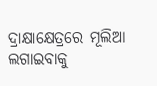ଦ୍ରାକ୍ଷାକ୍ଷେତ୍ରରେ ମୂଲିଆ ଲଗାଇବାକୁ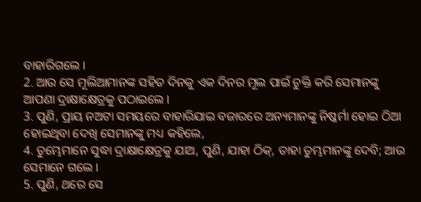ବାହାରିଗଲେ ।
2. ଆଉ ସେ ମୂଲିଆମାନଙ୍କ ସହିତ ଦିନକୁ ଏକ ଦିନର ମୂଲ ପାଇଁ ଚୁକ୍ତି କରି ସେମାନଙ୍କୁ ଆପଣା ଦ୍ରାକ୍ଷାକ୍ଷେତ୍ରକୁ ପଠାଇଲେ ।
3. ପୁଣି, ପ୍ରାୟ ନଅଟା ସମୟରେ ବାହାରିଯାଇ ବଜାରରେ ଅନ୍ୟମାନଙ୍କୁ ନିଷ୍କର୍ମା ହୋଇ ଠିଆ ହୋଇଥିବା ଦେଖି ସେମାନଙ୍କୁ ମଧ୍ୟ କହିଲେ,
4. ତୁମ୍ଭେମାନେ ସୁଦ୍ଧା ଦ୍ରାକ୍ଷାକ୍ଷେତ୍ରକୁ ଯାଅ, ପୁଣି, ଯାହା ଠିକ୍, ତାହା ତୁମ୍ଭମାନଙ୍କୁ ଦେବି; ଆଉ ସେମାନେ ଗଲେ ।
5. ପୁଣି, ଥରେ ସେ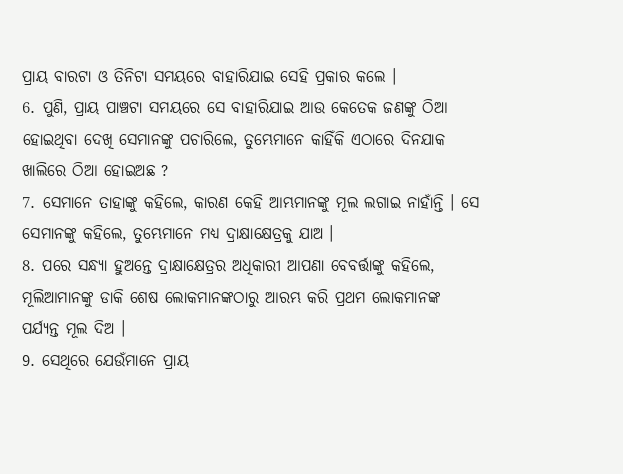ପ୍ରାୟ ବାରଟା ଓ ତିନିଟା ସମୟରେ ବାହାରିଯାଇ ସେହି ପ୍ରକାର କଲେ ।
6. ପୁଣି, ପ୍ରାୟ ପାଞ୍ଚଟା ସମୟରେ ସେ ବାହାରିଯାଇ ଆଉ କେତେକ ଜଣଙ୍କୁ ଠିଆ ହୋଇଥିବା ଦେଖି ସେମାନଙ୍କୁ ପଚାରିଲେ, ତୁମ୍ଭେମାନେ କାହିଁକି ଏଠାରେ ଦିନଯାକ ଖାଲିରେ ଠିଆ ହୋଇଅଛ ?
7. ସେମାନେ ତାହାଙ୍କୁ କହିଲେ, କାରଣ କେହି ଆମ୍ଭମାନଙ୍କୁ ମୂଲ ଲଗାଇ ନାହାଁନ୍ତି । ସେ ସେମାନଙ୍କୁ କହିଲେ, ତୁମ୍ଭେମାନେ ମଧ୍ୟ ଦ୍ରାକ୍ଷାକ୍ଷେତ୍ରକୁ ଯାଅ ।
8. ପରେ ସନ୍ଧ୍ୟା ହୁଅନ୍ତେ ଦ୍ରାକ୍ଷାକ୍ଷେତ୍ରର ଅଧିକାରୀ ଆପଣା ବେବର୍ତ୍ତାଙ୍କୁ କହିଲେ, ମୂଲିଆମାନଙ୍କୁ ଡାକି ଶେଷ ଲୋକମାନଙ୍କଠାରୁ ଆରମ୍ଭ କରି ପ୍ରଥମ ଲୋକମାନଙ୍କ ପର୍ଯ୍ୟନ୍ତ ମୂଲ ଦିଅ ।
9. ସେଥିରେ ଯେଉଁମାନେ ପ୍ରାୟ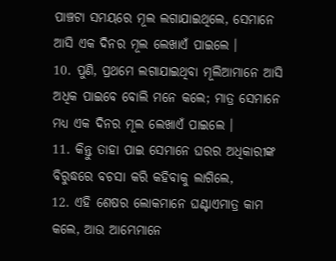ପାଞ୍ଚଟା ସମୟରେ ମୂଲ ଲଗାଯାଇଥିଲେ, ସେମାନେ ଆସି ଏକ ଦିନର ମୂଲ ଲେଖାଏଁ ପାଇଲେ ।
10. ପୁଣି, ପ୍ରଥମେ ଲଗାଯାଇଥିବା ମୂଲିଆମାନେ ଆସି ଅଧିକ ପାଇବେ ବୋଲି ମନେ କଲେ; ମାତ୍ର ସେମାନେ ମଧ୍ୟ ଏକ ଦିନର ମୂଲ ଲେଖାଏଁ ପାଇଲେ ।
11. କିନ୍ତୁ ତାହା ପାଇ ସେମାନେ ଘରର ଅଧିକାରୀଙ୍କ ବିରୁଦ୍ଧରେ ବଚସା କରି କହିବାକୁ ଲାଗିଲେ,
12. ଏହି ଶେଷର ଲୋକମାନେ ଘଣ୍ଟାଏମାତ୍ର କାମ କଲେ, ଆଉ ଆମ୍ଭେମାନେ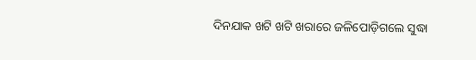ଦିନଯାକ ଖଟି ଖଟି ଖରାରେ ଜଳିପୋଡ଼ିଗଲେ ସୁଦ୍ଧା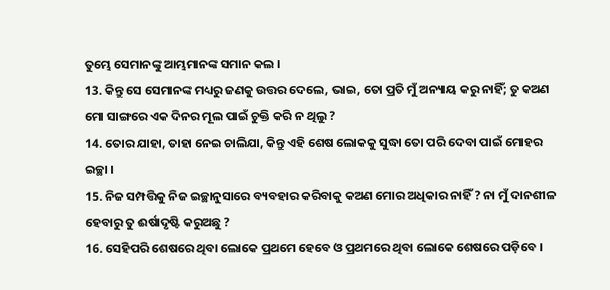ତୁମ୍ଭେ ସେମାନଙ୍କୁ ଆମ୍ଭମାନଙ୍କ ସମାନ କଲ ।
13. କିନ୍ତୁ ସେ ସେମାନଙ୍କ ମଧ୍ୟରୁ ଜଣକୁ ଉତ୍ତର ଦେଲେ, ଭାଇ, ତୋ ପ୍ରତି ମୁଁ ଅନ୍ୟାୟ କରୁ ନାହିଁ; ତୁ କଅଣ ମୋ ସାଙ୍ଗରେ ଏକ ଦିନର ମୂଲ ପାଇଁ ଚୁକ୍ତି କରି ନ ଥିଲୁ ?
14. ତୋର ଯାହା, ତାହା ନେଇ ଚାଲିଯା, କିନ୍ତୁ ଏହି ଶେଷ ଲୋକକୁ ସୁଦ୍ଧା ତୋ ପରି ଦେବା ପାଇଁ ମୋହର ଇଚ୍ଛା ।
15. ନିଜ ସମ୍ପତ୍ତିକୁ ନିଜ ଇଚ୍ଛାନୁସାରେ ବ୍ୟବହାର କରିବାକୁ କଅଣ ମୋର ଅଧିକାର ନାହିଁ ? ନା ମୁଁ ଦାନଶୀଳ ହେବାରୁ ତୁ ଈର୍ଷାଦୃଷ୍ଟି କରୁଅଛୁ ?
16. ସେହିପରି ଶେଷରେ ଥିବା ଲୋକେ ପ୍ରଥମେ ହେବେ ଓ ପ୍ରଥମରେ ଥିବା ଲୋକେ ଶେଷରେ ପଡ଼ିବେ ।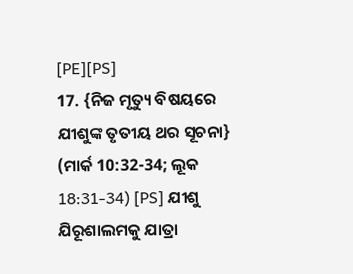[PE][PS]
17. {ନିଜ ମୃତ୍ୟୁ ବିଷୟରେ ଯୀଶୁଙ୍କ ତୃତୀୟ ଥର ସୂଚନା} (ମାର୍କ 10:32-34; ଲୂକ 18:31-34) [PS] ଯୀଶୁ ଯିରୂଶାଲମକୁ ଯାତ୍ରା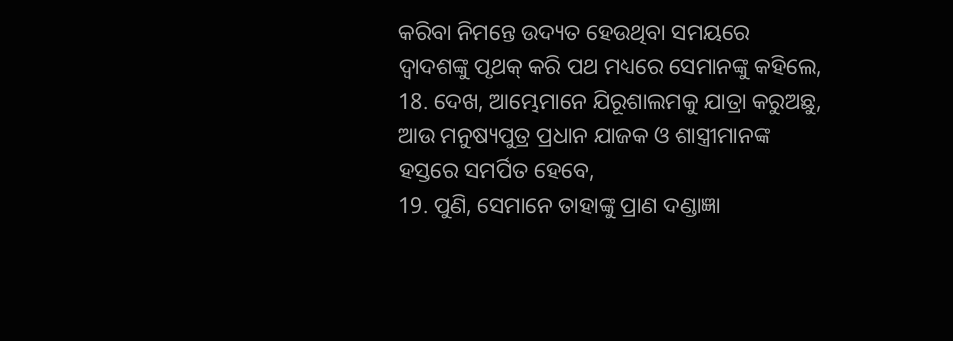କରିବା ନିମନ୍ତେ ଉଦ୍ୟତ ହେଉଥିବା ସମୟରେ ଦ୍ୱାଦଶଙ୍କୁ ପୃଥକ୍ କରି ପଥ ମଧ୍ୟରେ ସେମାନଙ୍କୁ କହିଲେ,
18. ଦେଖ, ଆମ୍ଭେମାନେ ଯିରୂଶାଲମକୁ ଯାତ୍ରା କରୁଅଛୁ, ଆଉ ମନୁଷ୍ୟପୁତ୍ର ପ୍ରଧାନ ଯାଜକ ଓ ଶାସ୍ତ୍ରୀମାନଙ୍କ ହସ୍ତରେ ସମର୍ପିତ ହେବେ,
19. ପୁଣି, ସେମାନେ ତାହାଙ୍କୁ ପ୍ରାଣ ଦଣ୍ଡାଜ୍ଞା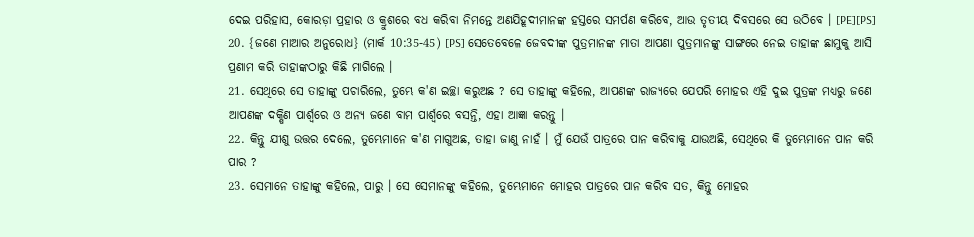ଦେଇ ପରିହାସ, କୋରଡ଼ା ପ୍ରହାର ଓ କ୍ରୁଶରେ ବଧ କରିବା ନିମନ୍ତେ ଅଣଯିହୂଦୀମାନଙ୍କ ହସ୍ତରେ ସମର୍ପଣ କରିବେ, ଆଉ ତୃତୀୟ ଦିବସରେ ସେ ଉଠିବେ । [PE][PS]
20. {ଜଣେ ମାଆର ଅନୁରୋଧ} (ମାର୍କ 10:35-45) [PS] ସେତେବେଳେ ଜେବଦୀଙ୍କ ପୁତ୍ରମାନଙ୍କ ମାତା ଆପଣା ପୁତ୍ରମାନଙ୍କୁ ସାଙ୍ଗରେ ନେଇ ତାହାଙ୍କ ଛାମୁକୁ ଆସି ପ୍ରଣାମ କରି ତାହାଙ୍କଠାରୁ କିଛି ମାଗିଲେ ।
21. ସେଥିରେ ସେ ତାହାଙ୍କୁ ପଚାରିଲେ, ତୁମ୍ଭେ କ'ଣ ଇଚ୍ଛା କରୁଅଛ ? ସେ ତାହାଙ୍କୁ କହିଲେ, ଆପଣଙ୍କ ରାଜ୍ୟରେ ଯେପରି ମୋହର ଏହି ଦୁଇ ପୁତ୍ରଙ୍କ ମଧ୍ୟରୁ ଜଣେ ଆପଣଙ୍କ ଦକ୍ଷିଣ ପାର୍ଶ୍ୱରେ ଓ ଅନ୍ୟ ଜଣେ ବାମ ପାର୍ଶ୍ୱରେ ବସନ୍ତି, ଏହା ଆଜ୍ଞା କରନ୍ତୁ ।
22. କିନ୍ତୁ ଯୀଶୁ ଉତ୍ତର ଦେଲେ, ତୁମ୍ଭେମାନେ କ'ଣ ମାଗୁଅଛ, ତାହା ଜାଣୁ ନାହଁ । ମୁଁ ଯେଉଁ ପାତ୍ରରେ ପାନ କରିବାକୁ ଯାଉଅଛି, ସେଥିରେ କି ତୁମ୍ଭେମାନେ ପାନ କରି ପାର ?
23. ସେମାନେ ତାହାଙ୍କୁ କହିଲେ, ପାରୁ । ସେ ସେମାନଙ୍କୁ କହିଲେ, ତୁମ୍ଭେମାନେ ମୋହର ପାତ୍ରରେ ପାନ କରିବ ସତ, କିନ୍ତୁ ମୋହର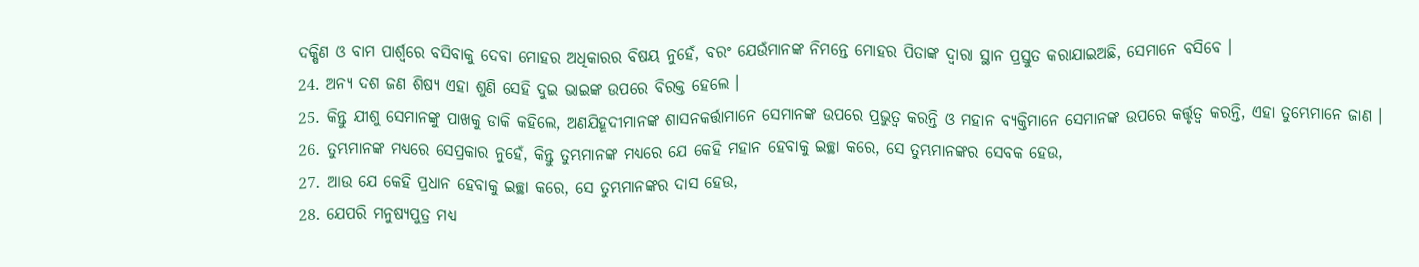ଦକ୍ଷିଣ ଓ ବାମ ପାର୍ଶ୍ୱରେ ବସିବାକୁ ଦେବା ମୋହର ଅଧିକାରର ବିଷୟ ନୁହେଁ, ବରଂ ଯେଉଁମାନଙ୍କ ନିମନ୍ତେ ମୋହର ପିତାଙ୍କ ଦ୍ୱାରା ସ୍ଥାନ ପ୍ରସ୍ତୁତ କରାଯାଇଅଛି, ସେମାନେ ବସିବେ ।
24. ଅନ୍ୟ ଦଶ ଜଣ ଶିଷ୍ୟ ଏହା ଶୁଣି ସେହି ଦୁଇ ଭାଇଙ୍କ ଉପରେ ବିରକ୍ତ ହେଲେ ।
25. କିନ୍ତୁ ଯୀଶୁ ସେମାନଙ୍କୁ ପାଖକୁ ଡାକି କହିଲେ, ଅଣଯିହୂଦୀମାନଙ୍କ ଶାସନକର୍ତ୍ତାମାନେ ସେମାନଙ୍କ ଉପରେ ପ୍ରଭୁତ୍ୱ କରନ୍ତି ଓ ମହାନ ବ୍ୟକ୍ତିମାନେ ସେମାନଙ୍କ ଉପରେ କର୍ତ୍ତୃତ୍ୱ କରନ୍ତି, ଏହା ତୁମ୍ଭେମାନେ ଜାଣ ।
26. ତୁମ୍ଭମାନଙ୍କ ମଧ୍ୟରେ ସେପ୍ରକାର ନୁହେଁ, କିନ୍ତୁ ତୁମ୍ଭମାନଙ୍କ ମଧ୍ୟରେ ଯେ କେହି ମହାନ ହେବାକୁ ଇଚ୍ଛା କରେ, ସେ ତୁମ୍ଭମାନଙ୍କର ସେବକ ହେଉ,
27. ଆଉ ଯେ କେହି ପ୍ରଧାନ ହେବାକୁ ଇଚ୍ଛା କରେ, ସେ ତୁମ୍ଭମାନଙ୍କର ଦାସ ହେଉ,
28. ଯେପରି ମନୁଷ୍ୟପୁତ୍ର ମଧ୍ୟ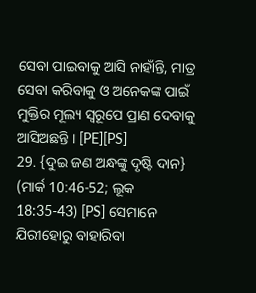ସେବା ପାଇବାକୁ ଆସି ନାହାଁନ୍ତି, ମାତ୍ର ସେବା କରିବାକୁ ଓ ଅନେକଙ୍କ ପାଇଁ ମୁକ୍ତିର ମୂଲ୍ୟ ସ୍ୱରୂପେ ପ୍ରାଣ ଦେବାକୁ ଆସିଅଛନ୍ତି । [PE][PS]
29. {ଦୁଇ ଜଣ ଅନ୍ଧଙ୍କୁ ଦୃଷ୍ଟି ଦାନ} (ମାର୍କ 10:46-52; ଲୂକ 18:35-43) [PS] ସେମାନେ ଯିରୀହୋରୁ ବାହାରିବା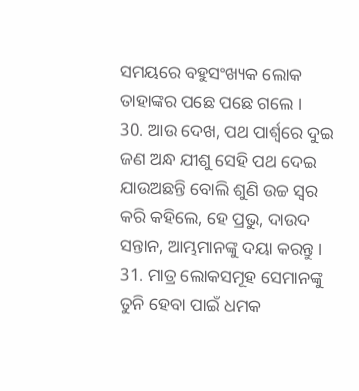ସମୟରେ ବହୁସଂଖ୍ୟକ ଲୋକ ତାହାଙ୍କର ପଛେ ପଛେ ଗଲେ ।
30. ଆଉ ଦେଖ, ପଥ ପାର୍ଶ୍ୱରେ ଦୁଇ ଜଣ ଅନ୍ଧ ଯୀଶୁ ସେହି ପଥ ଦେଇ ଯାଉଅଛନ୍ତି ବୋଲି ଶୁଣି ଉଚ୍ଚ ସ୍ୱର କରି କହିଲେ, ହେ ପ୍ରଭୁ, ଦାଉଦ ସନ୍ତାନ, ଆମ୍ଭମାନଙ୍କୁ ଦୟା କରନ୍ତୁ ।
31. ମାତ୍ର ଲୋକସମୂହ ସେମାନଙ୍କୁ ତୁନି ହେବା ପାଇଁ ଧମକ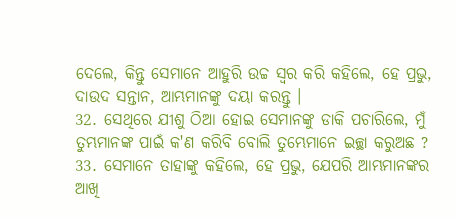ଦେଲେ, କିନ୍ତୁ ସେମାନେ ଆହୁରି ଉଚ୍ଚ ସ୍ୱର କରି କହିଲେ, ହେ ପ୍ରଭୁ, ଦାଉଦ ସନ୍ତାନ, ଆମ୍ଭମାନଙ୍କୁ ଦୟା କରନ୍ତୁ ।
32. ସେଥିରେ ଯୀଶୁ ଠିଆ ହୋଇ ସେମାନଙ୍କୁ ଡାକି ପଚାରିଲେ, ମୁଁ ତୁମ୍ଭମାନଙ୍କ ପାଇଁ କ'ଣ କରିବି ବୋଲି ତୁମ୍ଭେମାନେ ଇଚ୍ଛା କରୁଅଛ ?
33. ସେମାନେ ତାହାଙ୍କୁ କହିଲେ, ହେ ପ୍ରଭୁ, ଯେପରି ଆମ୍ଭମାନଙ୍କର ଆଖି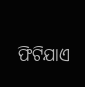ଫିଟିଯାଏ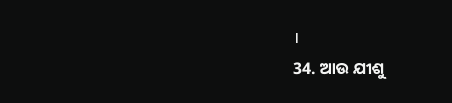।
34. ଆଉ ଯୀଶୁ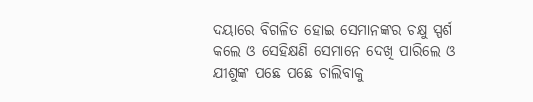ଦୟାରେ ବିଗଳିତ ହୋଇ ସେମାନଙ୍କର ଚକ୍ଷୁ ସ୍ପର୍ଶ କଲେ ଓ ସେହିକ୍ଷଣି ସେମାନେ ଦେଖି ପାରିଲେ ଓ ଯୀଶୁଙ୍କ ପଛେ ପଛେ ଚାଲିବାକୁ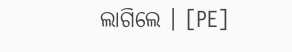ଲାଗିଲେ । [PE]